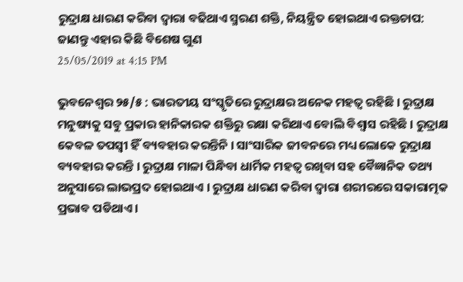ରୁଦ୍ରାକ୍ଷ ଧାରଣ କରିବା ଦ୍ୱାରା ବଢିଥାଏ ସ୍ମରଣ ଶକ୍ତି, ନିୟନ୍ତ୍ରିତ ହୋଇଥାଏ ରକ୍ତଚାପ: ଜାଣନ୍ତୁ ଏହାର କିଛି ବିଶେଷ ଗୁଣ
25/05/2019 at 4:15 PM

ଭୁବନେଶ୍ୱର ୨୫/୫ : ଭାରତୀୟ ସଂସ୍କୃତିରେ ରୁଦ୍ରାକ୍ଷର ଅନେକ ମହତ୍ୱ ରହିଛି । ରୁଦ୍ରାକ୍ଷ ମନୁଷ୍ୟକୁ ସବୁ ପ୍ରକାର ହାନିକାରକ ଶକ୍ତିରୁ ରକ୍ଷା କରିଥାଏ ବୋଲି ବିଶ୍ୱାସ ରହିଛି । ରୁଦ୍ରାକ୍ଷ କେବଳ ତପସ୍ୱୀ ହିଁ ବ୍ୟବହାର କରନ୍ତିନି । ସାଂସାରିକ ଜୀବନରେ ମଧ୍ୟ ଲୋକେ ରୁଦ୍ରାକ୍ଷ ବ୍ୟବହାର କରନ୍ତି । ରୁଦ୍ରାକ୍ଷ ମାଳା ପିନ୍ଧିବା ଧାର୍ମିକ ମହତ୍ୱ ରଖିବା ସହ ବୈଜ୍ଞାନିକ ତଥ୍ୟ ଅନୁସାରେ ଲାଭପ୍ରଦ ହୋଇଥାଏ । ରୁଦ୍ରାକ୍ଷ ଧାରଣ କରିବା ଦ୍ୱାରା ଶରୀରରେ ସକାରାତ୍ମକ ପ୍ରଭାବ ପଡିଥାଏ ।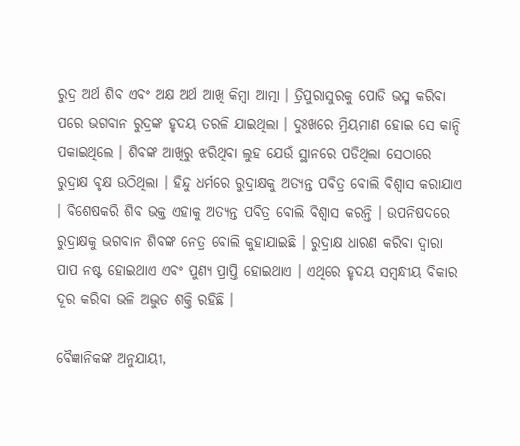ରୁଦ୍ର ଅର୍ଥ ଶିବ ଏବଂ ଅକ୍ଷ ଅର୍ଥ ଆଖି କିମ୍ବା ଆତ୍ମା । ତ୍ରିପୁରାସୁରକୁ ପୋଡି ଭସ୍ମ କରିବା ପରେ ଭଗବାନ ରୁଦ୍ରଙ୍କ ହୃଦୟ ତରଳି ଯାଇଥିଲା । ଦୁଃଖରେ ମ୍ରିୟମାଣ ହୋଇ ସେ କାନ୍ଦି ପକାଇଥିଲେ । ଶିବଙ୍କ ଆଖିରୁ ଝରିଥିବା ଲୁହ ଯେଉଁ ସ୍ଥାନରେ ପଡିଥିଲା ସେଠାରେ ରୁଦ୍ରାକ୍ଷ ବୃକ୍ଷ ଉଠିଥିଲା । ହିନ୍ଦୁ ଧର୍ମରେ ରୁଦ୍ରାକ୍ଷକୁ ଅତ୍ୟନ୍ତ ପବିତ୍ର ବୋଲି ବିଶ୍ୱାସ କରାଯାଏ । ବିଶେଷକରି ଶିବ ଭକ୍ତ ଏହାକୁ ଅତ୍ୟନ୍ତ ପବିତ୍ର ବୋଲି ବିଶ୍ୱାସ କରନ୍ତି । ଉପନିଷଦରେ ରୁଦ୍ରାକ୍ଷକୁ ଭଗବାନ ଶିବଙ୍କ ନେତ୍ର ବୋଲି କୁହାଯାଇଛି । ରୁଦ୍ରାକ୍ଷ ଧାରଣ କରିବା ଦ୍ୱାରା ପାପ ନଷ୍ଟ ହୋଇଥାଏ ଏବଂ ପୁଣ୍ୟ ପ୍ରାପ୍ତି ହୋଇଥାଏ । ଏଥିରେ ହୃଦୟ ସମ୍ବନ୍ଧୀୟ ବିକାର ଦୂର କରିବା ଭଳି ଅଦ୍ଭୁତ ଶକ୍ତି ରହିଛି ।

ବୈଜ୍ଞାନିକଙ୍କ ଅନୁଯାୟୀ,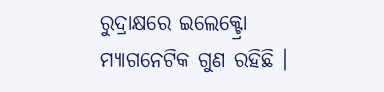ରୁଦ୍ରାକ୍ଷରେ ଇଲେକ୍ଟ୍ରୋ ମ୍ୟାଗନେଟିକ ଗୁଣ ରହିଛି ।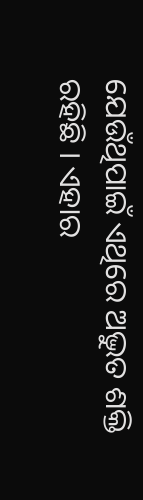ଯେଉଁଥିପାଇଁ ଏଥିରେ ଅଦ୍ଭୁତ ଶକ୍ତି ରହିଛି । ଏହାର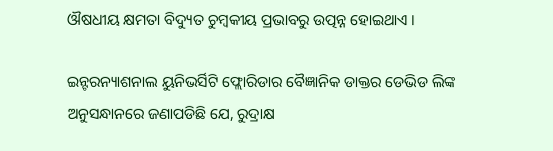ଔଷଧୀୟ କ୍ଷମତା ବିଦ୍ୟୁତ ଚୁମ୍ବକୀୟ ପ୍ରଭାବରୁ ଉତ୍ପନ୍ନ ହୋଇଥାଏ ।

ଇନ୍ଟରନ୍ୟାଶନାଲ ୟୁନିଭର୍ସିଟି ଫ୍ଲୋରିଡାର ବୈଜ୍ଞାନିକ ଡାକ୍ତର ଡେଭିଡ ଲିଙ୍କ ଅନୁସନ୍ଧାନରେ ଜଣାପଡିଛି ଯେ, ରୁଦ୍ରାକ୍ଷ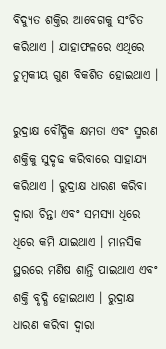ବିଦ୍ୟୁତ ଶକ୍ତିର ଆବେଗକୁ ସଂଚିତ କରିଥାଏ । ଯାହାଫଳରେ ଏଥିରେ ଚୁମ୍ବକୀୟ ଗୁଣ ବିକଶିତ ହୋଇଥାଏ ।

ରୁଦ୍ରାକ୍ଷ ବୌଦ୍ଧିକ କ୍ଷମତା ଏବଂ ସ୍ମରଣ ଶକ୍ତିକୁ ସୁଦୃଢ କରିବାରେ ସାହାଯ୍ୟ କରିଥାଏ । ରୁଦ୍ରାକ୍ଷ ଧାରଣ କରିବା ଦ୍ୱାରା ଚିନ୍ତା ଏବଂ ସମସ୍ୟା ଧିରେ ଧିରେ କମି ଯାଇଥାଏ । ମାନସିକ ସ୍ଥରରେ ମଣିଷ ଶାନ୍ତି ପାଇଥାଏ ଏବଂ ଶକ୍ତି ବୃଦ୍ଧି ହୋଇଥାଏ । ରୁଦ୍ରାକ୍ଷ ଧାରଣ କରିବା ଦ୍ୱାରା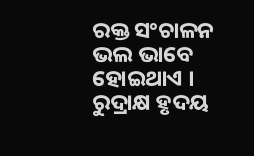ରକ୍ତ ସଂଚାଳନ ଭଲ ଭାବେ ହୋଇଥାଏ । ରୁଦ୍ରାକ୍ଷ ହୃଦୟ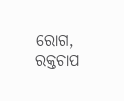ରୋଗ, ରକ୍ତଚାପ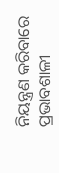ନିୟନ୍ତ୍ରଣ କରିବାରେ ପ୍ରଭାବଶାଳୀ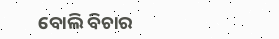ବୋଲି ବିଚାର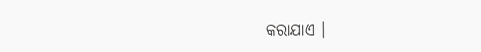କରାଯାଏ ।